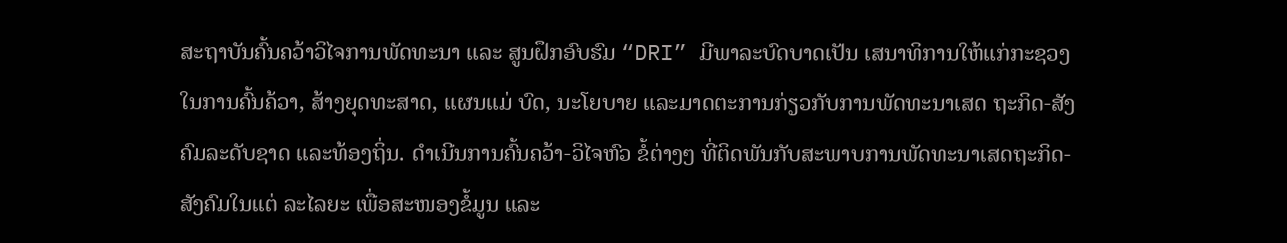ສະຖາບັນຄົ້ນຄວ້າວິໄຈການພັດທະນາ ແລະ ສູນຝຶກອົບຮົມ “DRI” ມີພາລະບົດບາດເປັນ ເສນາທິການໃຫ້ແກ່ກະຊວງ ໃນການຄົ້ນຄ້ວາ, ສ້າງຍຸດທະສາດ, ແຜນແມ່ ບົດ, ນະໂຍບາຍ ແລະມາດຕະການກ່ຽວກັບການພັດທະນາເສດ ຖະກິດ-ສັງຄົມລະດັບຊາດ ແລະທ້ອງຖິ່ນ. ດໍາເນີນການຄົ້ນຄວ້າ-ວິໄຈຫົວ ຂໍ້ຕ່າງໆ ທີ່ຕິດພັນກັບສະພາບການພັດທະນາເສດຖະກິດ-ສັງຄົມໃນແຕ່ ລະໄລຍະ ເພື່ອສະໜອງຂໍ້ມູນ ແລະ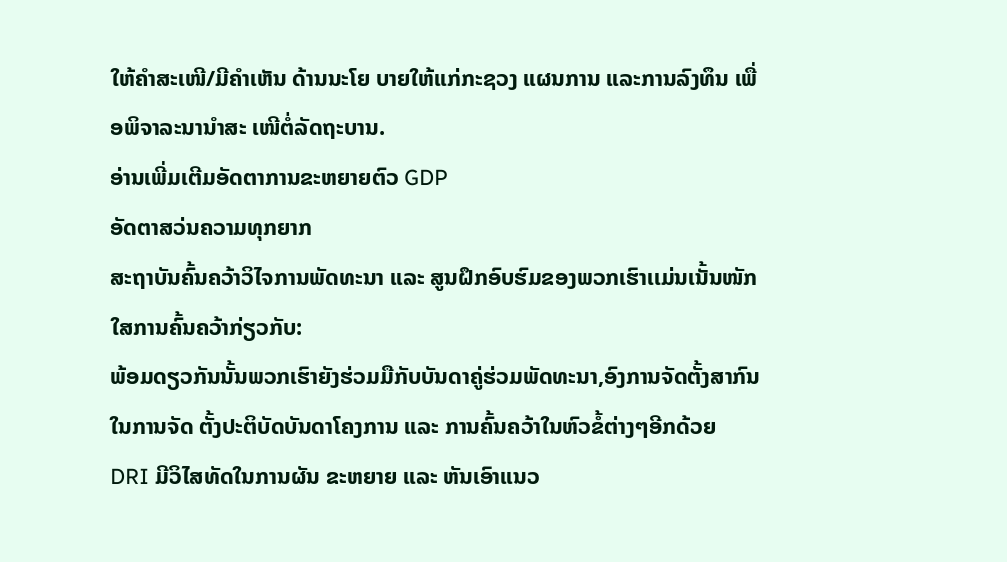ໃຫ້ຄໍາສະເໜີ/ມີຄຳເຫັນ ດ້ານນະໂຍ ບາຍໃຫ້ແກ່ກະຊວງ ແຜນການ ແລະການລົງທຶນ ເພື່ອພິຈາລະນານໍາສະ ເໜີຕໍ່ລັດຖະບານ.
ອ່ານເພີ່ມເຕີມອັດຕາການຂະຫຍາຍຕົວ GDP
ອັດຕາສວ່ນຄວາມທຸກຍາກ
ສະຖາບັນຄົ້ນຄວ້າວິໄຈການພັດທະນາ ແລະ ສູນຝຶກອົບຮົມຂອງພວກເຮົາເເມ່ນເນັ້ນໜັກໃສການຄົ້ນຄວ້າກ່ຽວກັບ:
ພ້ອມດຽວກັນນັ້ນພວກເຮົາຍັງຮ່ວມມືກັບບັນດາຄູ່ຮ່ວມພັດທະນາ,ອົງການຈັດຕັ້ງສາກົນໃນການຈັດ ຕັ້ງປະຕິບັດບັນດາໂຄງການ ແລະ ການຄົ້ນຄວ້າໃນຫົວຂໍ້ຕ່າງໆອີກດ້ວຍ
DRI ມີວິໄສທັດໃນການຜັນ ຂະຫຍາຍ ແລະ ຫັນເອົາແນວ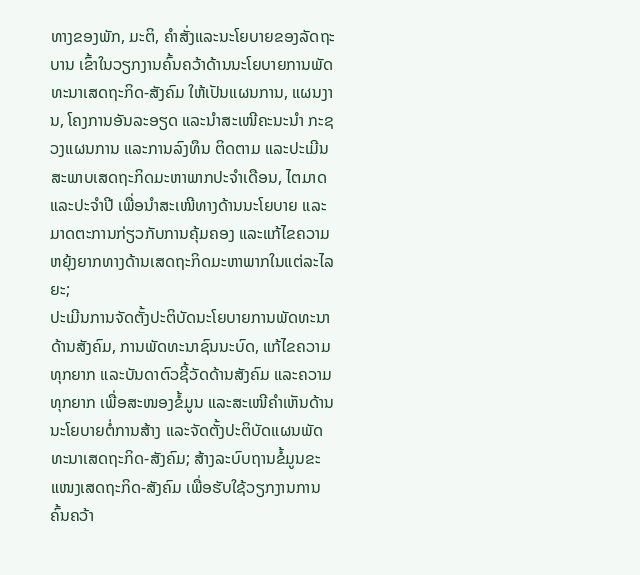ທາງຂອງພັກ, ມະຕິ, ຄໍາສັ່ງແລະນະໂຍບາຍຂອງລັດຖະບານ ເຂົ້າໃນວຽກງານຄົ້ນຄວ້າດ້ານນະໂຍບາຍການພັດທະນາເສດຖະກິດ-ສັງຄົມ ໃຫ້ເປັນແຜນການ, ແຜນງານ, ໂຄງການອັນລະອຽດ ແລະນໍາສະເໜີຄະນະນໍາ ກະຊວງແຜນການ ແລະການລົງທຶນ ຕິດຕາມ ແລະປະເມີນສະພາບເສດຖະກິດມະຫາພາກປະຈໍາເດືອນ, ໄຕມາດ ແລະປະຈໍາປີ ເພື່ອນໍາສະເໜີທາງດ້ານນະໂຍບາຍ ແລະມາດຕະການກ່ຽວກັບການຄຸ້ມຄອງ ແລະແກ້ໄຂຄວາມຫຍຸ້ງຍາກທາງດ້ານເສດຖະກິດມະຫາພາກໃນແຕ່ລະໄລຍະ;
ປະເມີນການຈັດຕັ້ງປະຕິບັດນະໂຍບາຍການພັດທະນາດ້ານສັງຄົມ, ການພັດທະນາຊົນນະບົດ, ແກ້ໄຂຄວາມທຸກຍາກ ແລະບັນດາຕົວຊີ້ວັດດ້ານສັງຄົມ ແລະຄວາມທຸກຍາກ ເພື່ອສະໜອງຂໍ້ມູນ ແລະສະເໜີຄໍາເຫັນດ້ານນະໂຍບາຍຕໍ່ການສ້າງ ແລະຈັດຕັ້ງປະຕິບັດແຜນພັດທະນາເສດຖະກິດ-ສັງຄົມ; ສ້າງລະບົບຖານຂໍ້ມູນຂະແໜງເສດຖະກິດ-ສັງຄົມ ເພື່ອຮັບໃຊ້ວຽກງານການຄົ້ນຄວ້າ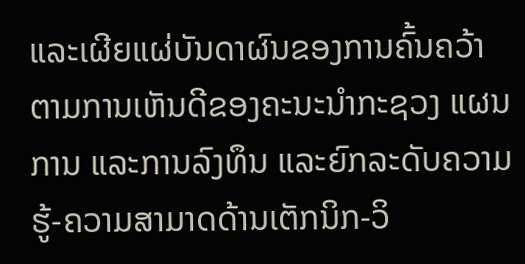ແລະເຜີຍແຜ່ບັນດາຜົນຂອງການຄົ້ນຄວ້າ ຕາມການເຫັນດີຂອງຄະນະນໍາກະຊວງ ແຜນການ ແລະການລົງທຶນ ແລະຍົກລະດັບຄວາມຮູ້-ຄວາມສາມາດດ້ານເຕັກນິກ-ວິ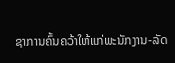ຊາການຄົ້ນຄວ້າໃຫ້ແກ່ພະນັກງານ-ລັດ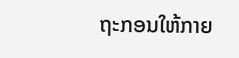ຖະກອນໃຫ້ກາຍ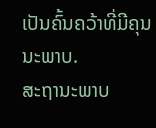ເປັນຄົ້ນຄວ້າທີ່ມີຄຸນນະພາບ.
ສະຖານະພາບ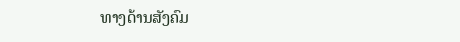ທາງດ້ານສັງຄົມ